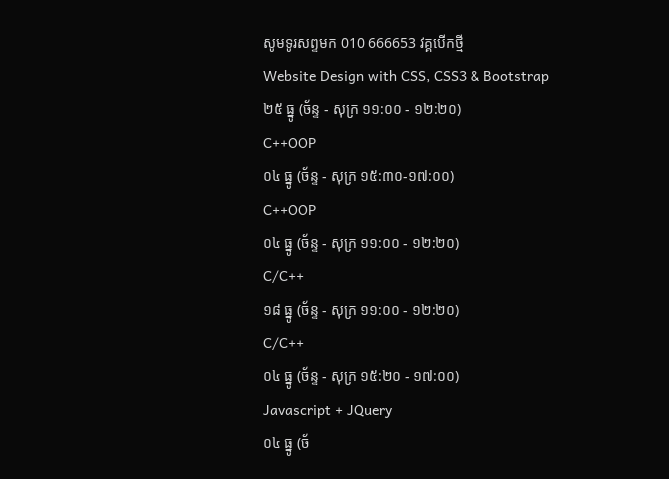សូមទូរសព្ទមក 010 666653 វគ្គបើកថ្មី
Website Design with CSS, CSS3 & Bootstrap
២៥ ធ្នូ (ច័ន្ទ - សុក្រ ១១:០០ - ១២:២០)
C++OOP
០៤ ធ្នូ (ច័ន្ទ - សុក្រ ១៥:៣០-១៧:០០)
C++OOP
០៤ ធ្នូ (ច័ន្ទ - សុក្រ ១១:០០ - ១២:២០)
C/C++
១៨ ធ្នូ (ច័ន្ទ - សុក្រ ១១:០០ - ១២:២០)
C/C++
០៤ ធ្នូ (ច័ន្ទ - សុក្រ ១៥:២០ - ១៧:០០)
Javascript + JQuery
០៤ ធ្នូ (ច័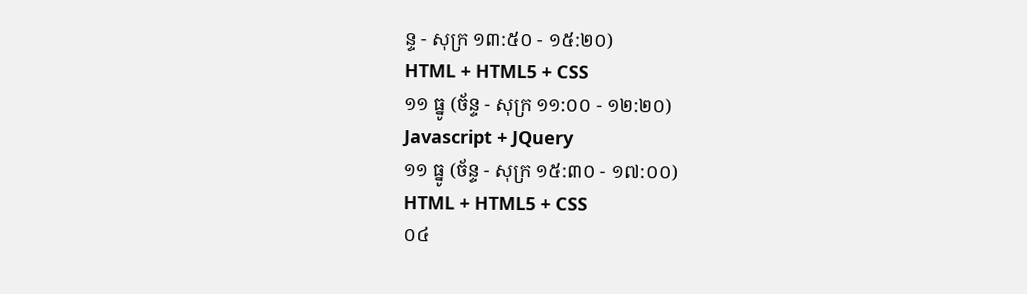ន្ទ - សុក្រ ១៣:៥០ - ១៥:២០)
HTML + HTML5 + CSS
១១ ធ្នូ (ច័ន្ទ - សុក្រ ១១:០០ - ១២:២០)
Javascript + JQuery
១១ ធ្នូ (ច័ន្ទ - សុក្រ ១៥:៣០ - ១៧:០០)
HTML + HTML5 + CSS
០៤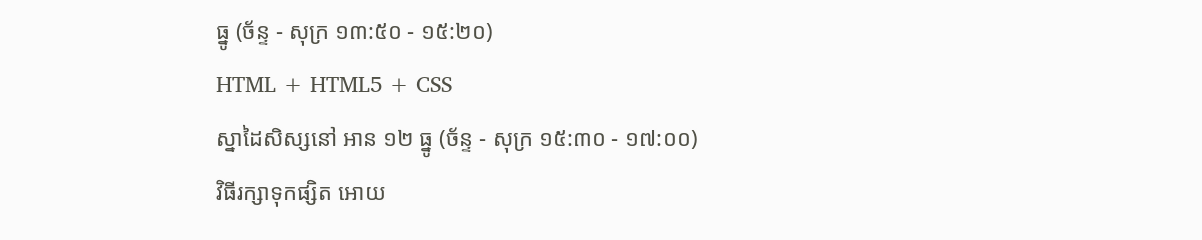ធ្នូ (ច័ន្ទ - សុក្រ ១៣:៥០ - ១៥:២០)
HTML + HTML5 + CSS
ស្នាដៃសិស្សនៅ អាន ១២ ធ្នូ (ច័ន្ទ - សុក្រ ១៥:៣០ - ១៧:០០)
វិធីរក្សាទុកផ្សិត អោយ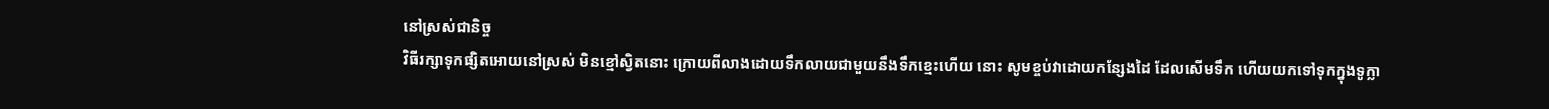នៅស្រស់ជានិច្ច
វិធីរក្សាទុកផ្សិតអោយនៅស្រស់ មិនខ្មៅស្វិតនោះ ក្រោយពីលាងដោយទឹកលាយជាមួយនឹងទឹកខ្មេះហើយ នោះ សូមខ្ចប់វាដោយកន្សែងដៃ ដែលសើមទឹក ហើយយកទៅទុកក្នុងទូក្លា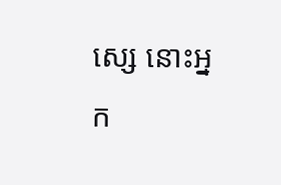ស្សេ នោះអ្នក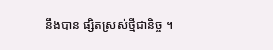នឹងបាន ផ្សិតស្រស់ថ្មីជានិច្ច ។